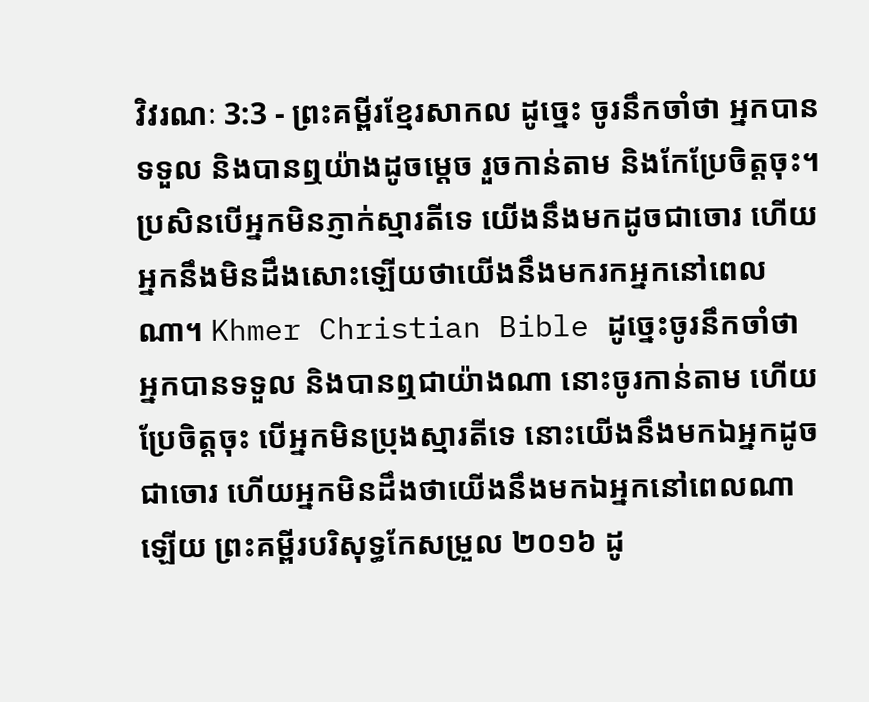វិវរណៈ 3:3 - ព្រះគម្ពីរខ្មែរសាកល ដូច្នេះ ចូរនឹកចាំថា អ្នកបានទទួល និងបានឮយ៉ាងដូចម្ដេច រួចកាន់តាម និងកែប្រែចិត្តចុះ។ ប្រសិនបើអ្នកមិនភ្ញាក់ស្មារតីទេ យើងនឹងមកដូចជាចោរ ហើយអ្នកនឹងមិនដឹងសោះឡើយថាយើងនឹងមករកអ្នកនៅពេលណា។ Khmer Christian Bible ដូច្នេះចូរនឹកចាំថា អ្នកបានទទួល និងបានឮជាយ៉ាងណា នោះចូរកាន់តាម ហើយប្រែចិត្ដចុះ បើអ្នកមិនប្រុងស្មារតីទេ នោះយើងនឹងមកឯអ្នកដូចជាចោរ ហើយអ្នកមិនដឹងថាយើងនឹងមកឯអ្នកនៅពេលណាឡើយ ព្រះគម្ពីរបរិសុទ្ធកែសម្រួល ២០១៦ ដូ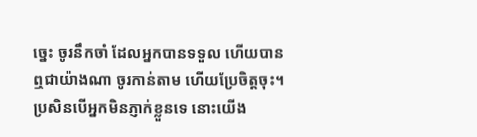ច្នេះ ចូរនឹកចាំ ដែលអ្នកបានទទួល ហើយបានឮជាយ៉ាងណា ចូរកាន់តាម ហើយប្រែចិត្តចុះ។ ប្រសិនបើអ្នកមិនភ្ញាក់ខ្លួនទេ នោះយើង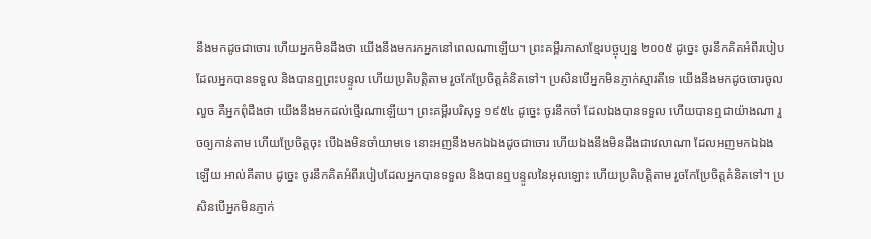នឹងមកដូចជាចោរ ហើយអ្នកមិនដឹងថា យើងនឹងមករកអ្នកនៅពេលណាឡើយ។ ព្រះគម្ពីរភាសាខ្មែរបច្ចុប្បន្ន ២០០៥ ដូច្នេះ ចូរនឹកគិតអំពីរបៀបដែលអ្នកបានទទួល និងបានឮព្រះបន្ទូល ហើយប្រតិបត្តិតាម រួចកែប្រែចិត្តគំនិតទៅ។ ប្រសិនបើអ្នកមិនភ្ញាក់ស្មារតីទេ យើងនឹងមកដូចចោរចូលលួច គឺអ្នកពុំដឹងថា យើងនឹងមកដល់ថ្មើរណាឡើយ។ ព្រះគម្ពីរបរិសុទ្ធ ១៩៥៤ ដូច្នេះ ចូរនឹកចាំ ដែលឯងបានទទួល ហើយបានឮជាយ៉ាងណា រួចឲ្យកាន់តាម ហើយប្រែចិត្តចុះ បើឯងមិនចាំយាមទេ នោះអញនឹងមកឯឯងដូចជាចោរ ហើយឯងនឹងមិនដឹងជាវេលាណា ដែលអញមកឯឯងឡើយ អាល់គីតាប ដូច្នេះ ចូរនឹកគិតអំពីរបៀបដែលអ្នកបានទទួល និងបានឮបន្ទូលនៃអុលឡោះ ហើយប្រតិបត្ដិតាម រួចកែប្រែចិត្ដគំនិតទៅ។ ប្រសិនបើអ្នកមិនភ្ញាក់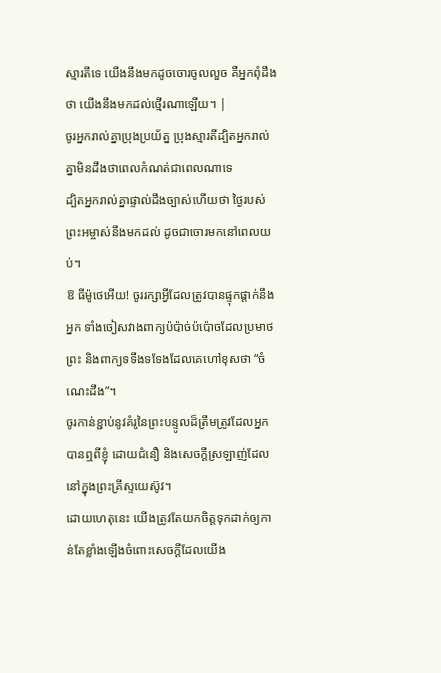ស្មារតីទេ យើងនឹងមកដូចចោរចូលលួច គឺអ្នកពុំដឹងថា យើងនឹងមកដល់ថ្មើរណាឡើយ។ |
ចូរអ្នករាល់គ្នាប្រុងប្រយ័ត្ន ប្រុងស្មារតីដ្បិតអ្នករាល់គ្នាមិនដឹងថាពេលកំណត់ជាពេលណាទេ
ដ្បិតអ្នករាល់គ្នាផ្ទាល់ដឹងច្បាស់ហើយថា ថ្ងៃរបស់ព្រះអម្ចាស់នឹងមកដល់ ដូចជាចោរមកនៅពេលយប់។
ឱ ធីម៉ូថេអើយ! ចូររក្សាអ្វីដែលត្រូវបានផ្ទុកផ្ដាក់នឹងអ្នក ទាំងចៀសវាងពាក្យប៉ប៉ាច់ប៉ប៉ោចដែលប្រមាថព្រះ និងពាក្យទទឹងទទែងដែលគេហៅខុសថា “ចំណេះដឹង”។
ចូរកាន់ខ្ជាប់នូវគំរូនៃព្រះបន្ទូលដ៏ត្រឹមត្រូវដែលអ្នកបានឮពីខ្ញុំ ដោយជំនឿ និងសេចក្ដីស្រឡាញ់ដែលនៅក្នុងព្រះគ្រីស្ទយេស៊ូវ។
ដោយហេតុនេះ យើងត្រូវតែយកចិត្តទុកដាក់ឲ្យកាន់តែខ្លាំងឡើងចំពោះសេចក្ដីដែលយើង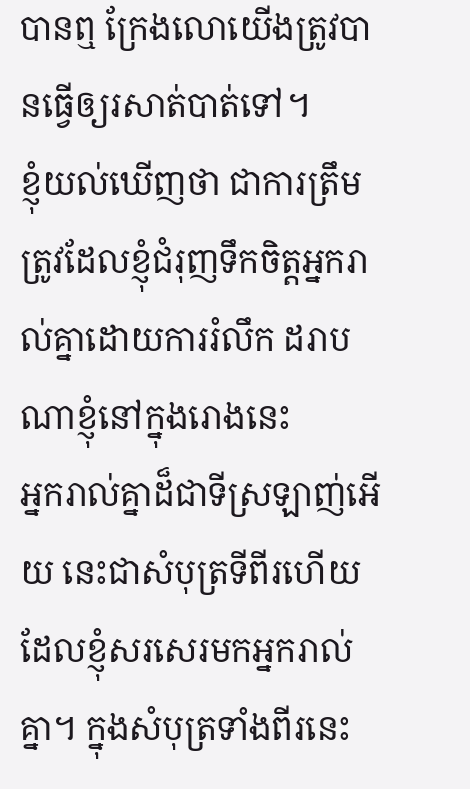បានឮ ក្រែងលោយើងត្រូវបានធ្វើឲ្យរសាត់បាត់ទៅ។
ខ្ញុំយល់ឃើញថា ជាការត្រឹមត្រូវដែលខ្ញុំជំរុញទឹកចិត្តអ្នករាល់គ្នាដោយការរំលឹក ដរាបណាខ្ញុំនៅក្នុងរោងនេះ
អ្នករាល់គ្នាដ៏ជាទីស្រឡាញ់អើយ នេះជាសំបុត្រទីពីរហើយ ដែលខ្ញុំសរសេរមកអ្នករាល់គ្នា។ ក្នុងសំបុត្រទាំងពីរនេះ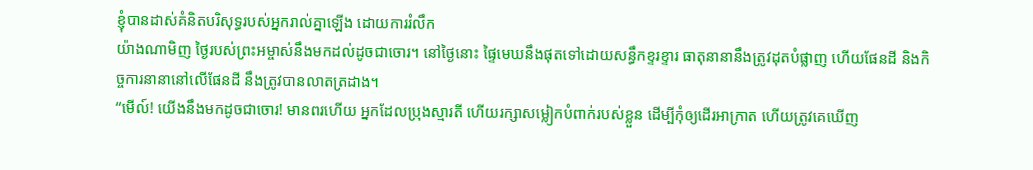ខ្ញុំបានដាស់គំនិតបរិសុទ្ធរបស់អ្នករាល់គ្នាឡើង ដោយការរំលឹក
យ៉ាងណាមិញ ថ្ងៃរបស់ព្រះអម្ចាស់នឹងមកដល់ដូចជាចោរ។ នៅថ្ងៃនោះ ផ្ទៃមេឃនឹងផុតទៅដោយសន្ធឹកខ្ទរខ្ទារ ធាតុនានានឹងត្រូវដុតបំផ្លាញ ហើយផែនដី និងកិច្ចការនានានៅលើផែនដី នឹងត្រូវបានលាតត្រដាង។
“មើល៍! យើងនឹងមកដូចជាចោរ! មានពរហើយ អ្នកដែលប្រុងស្មារតី ហើយរក្សាសម្លៀកបំពាក់របស់ខ្លួន ដើម្បីកុំឲ្យដើរអាក្រាត ហើយត្រូវគេឃើញ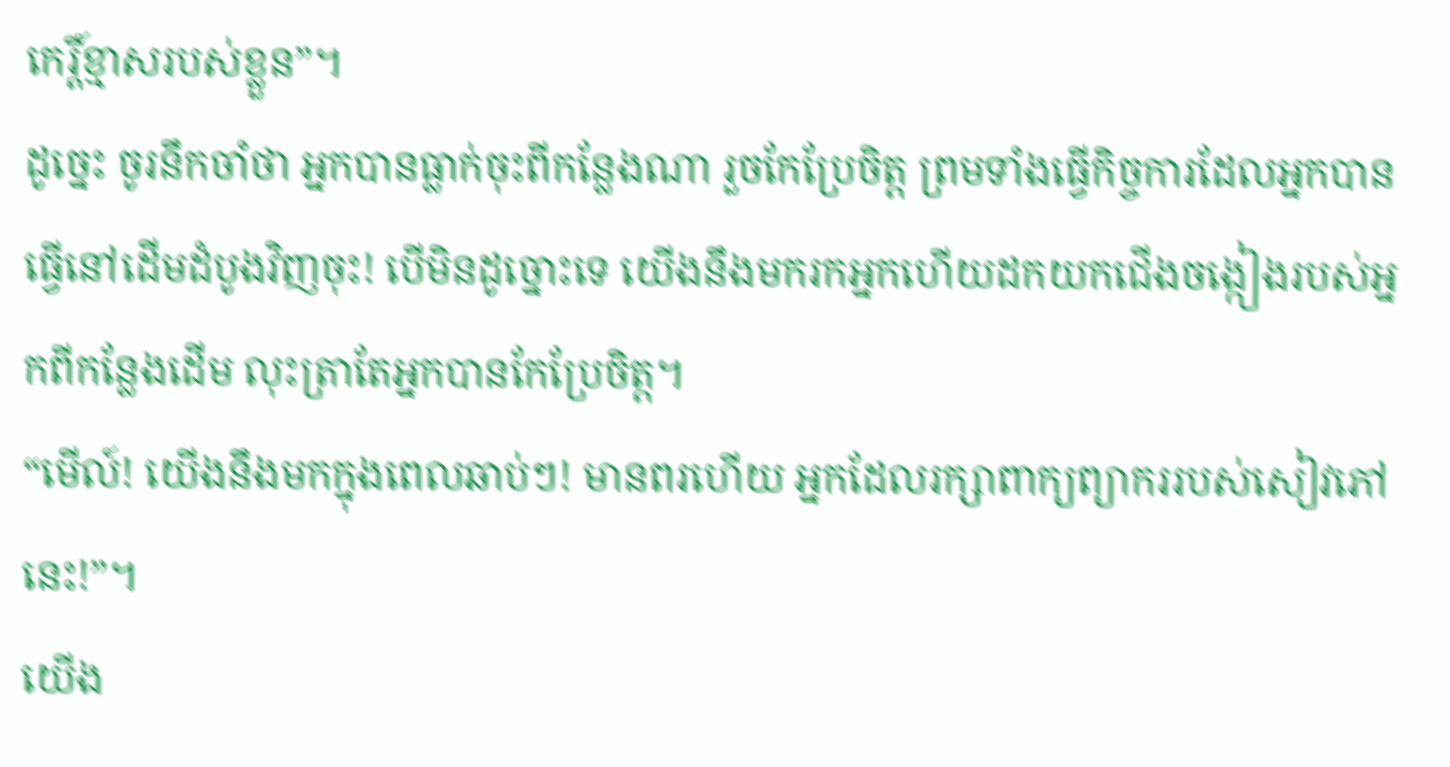កេរ្តិ៍ខ្មាសរបស់ខ្លួន”។
ដូច្នេះ ចូរនឹកចាំថា អ្នកបានធ្លាក់ចុះពីកន្លែងណា រួចកែប្រែចិត្ត ព្រមទាំងធ្វើកិច្ចការដែលអ្នកបានធ្វើនៅដើមដំបូងវិញចុះ! បើមិនដូច្នោះទេ យើងនឹងមករកអ្នកហើយដកយកជើងចង្កៀងរបស់អ្នកពីកន្លែងដើម លុះត្រាតែអ្នកបានកែប្រែចិត្ត។
“មើល៍! យើងនឹងមកក្នុងពេលឆាប់ៗ! មានពរហើយ អ្នកដែលរក្សាពាក្យព្យាកររបស់សៀវភៅនេះ!”។
យើង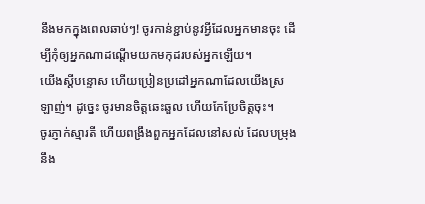នឹងមកក្នុងពេលឆាប់ៗ! ចូរកាន់ខ្ជាប់នូវអ្វីដែលអ្នកមានចុះ ដើម្បីកុំឲ្យអ្នកណាដណ្ដើមយកមកុដរបស់អ្នកឡើយ។
យើងស្ដីបន្ទោស ហើយប្រៀនប្រដៅអ្នកណាដែលយើងស្រឡាញ់។ ដូច្នេះ ចូរមានចិត្តឆេះឆួល ហើយកែប្រែចិត្តចុះ។
ចូរភ្ញាក់ស្មារតី ហើយពង្រឹងពួកអ្នកដែលនៅសល់ ដែលបម្រុងនឹង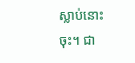ស្លាប់នោះចុះ។ ជា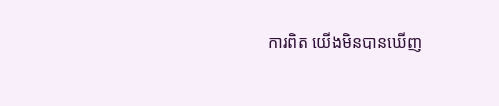ការពិត យើងមិនបានឃើញ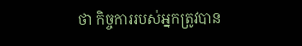ថា កិច្ចការរបស់អ្នកត្រូវបាន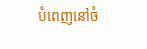បំពេញនៅចំ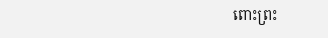ពោះព្រះ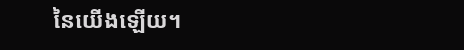នៃយើងឡើយ។